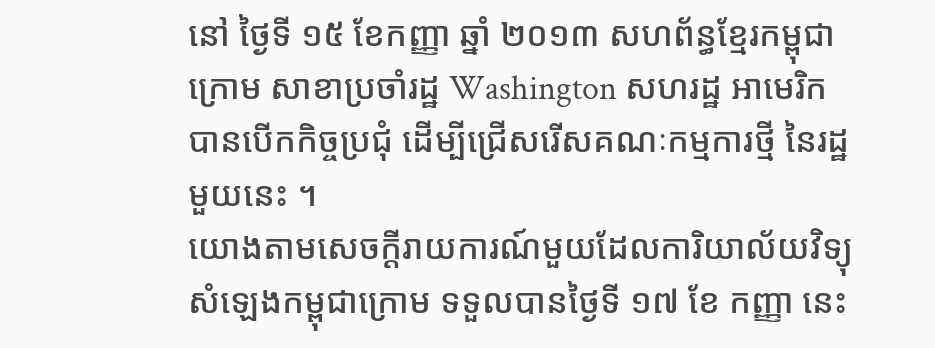នៅ ថ្ងៃទី ១៥ ខែកញ្ញា ឆ្នាំ ២០១៣ សហព័ន្ធខ្មែរកម្ពុជាក្រោម សាខាប្រចាំរដ្ឋ Washington សហរដ្ឋ អាមេរិក បានបើកកិច្ចប្រជុំ ដើម្បីជ្រើសរើសគណៈកម្មការថ្មី នៃរដ្ឋមួយនេះ ។
យោងតាមសេចក្ដីរាយការណ៍មួយដែលការិយាល័យវិទ្យុសំឡេងកម្ពុជាក្រោម ទទួលបានថ្ងៃទី ១៧ ខែ កញ្ញា នេះ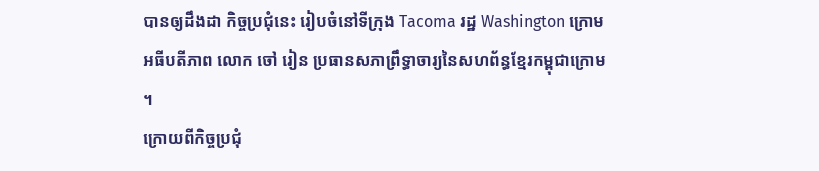បានឲ្យដឹងដា កិច្ចប្រជុំនេះ រៀបចំនៅទីក្រុង Tacoma រដ្ឋ Washington ក្រោមអធីបតីភាព លោក ចៅ រៀន ប្រធានសភាព្រឹទ្ធាចារ្យនៃសហព័ន្ធខ្មែរកម្ពុជាក្រោម ។
ក្រោយពីកិច្ចប្រជុំ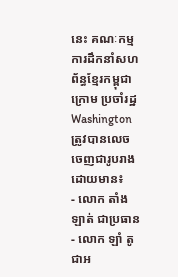នេះ គណៈកម្មការដឹកនាំសហព័ន្ធខ្មែរកម្ពុជាក្រោម ប្រចាំរដ្ឋ Washington ត្រូវបានលេចចេញជារូបរាង ដោយមាន៖
- លោក តាំង ឡាត់ ជាប្រធាន
- លោក ឡាំ តូ ជាអ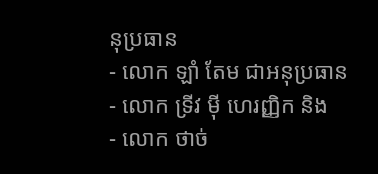នុប្រធាន
- លោក ឡាំ តែម ជាអនុប្រធាន
- លោក ទ្រីវ ម៉ី ហេរញ្ញិក និង
- លោក ថាច់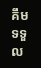គឹម ទទួល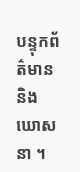បន្ទុកព័ត៌មាន និង ឃោសនា ។